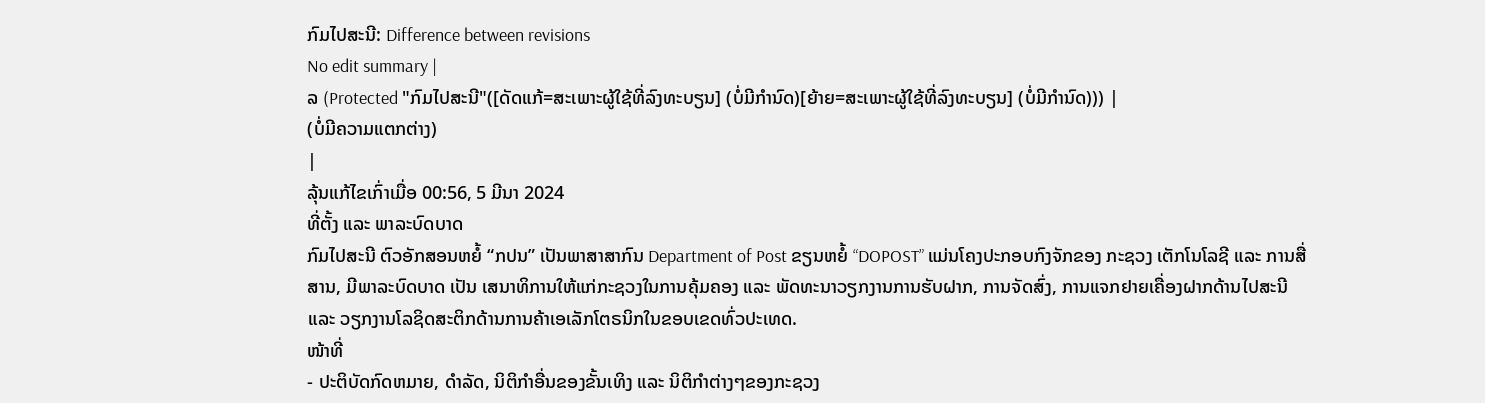ກົມໄປສະນີ: Difference between revisions
No edit summary |
ລ (Protected "ກົມໄປສະນີ"([ດັດແກ້=ສະເພາະຜູ້ໃຊ້ທີ່ລົງທະບຽນ] (ບໍ່ມີກຳນົດ)[ຍ້າຍ=ສະເພາະຜູ້ໃຊ້ທີ່ລົງທະບຽນ] (ບໍ່ມີກຳນົດ))) |
(ບໍ່ມີຄວາມແຕກຕ່າງ)
|
ລຸ້ນແກ້ໄຂເກົ່າເມື່ອ 00:56, 5 ມີນາ 2024
ທີ່ຕັ້ງ ແລະ ພາລະບົດບາດ
ກົມໄປສະນີ ຕົວອັກສອນຫຍໍ້ “ກປນ” ເປັນພາສາສາກົນ Department of Post ຂຽນຫຍໍ້ “DOPOST” ແມ່ນໂຄງປະກອບກົງຈັກຂອງ ກະຊວງ ເຕັກໂນໂລຊີ ແລະ ການສື່ສານ, ມີພາລະບົດບາດ ເປັນ ເສນາທິການໃຫ້ແກ່ກະຊວງໃນການຄຸ້ມຄອງ ແລະ ພັດທະນາວຽກງານການຮັບຝາກ, ການຈັດສົ່ງ, ການແຈກຢາຍເຄື່ອງຝາກດ້ານໄປສະນີແລະ ວຽກງານໂລຊິດສະຕິກດ້ານການຄ້າເອເລັກໂຕຣນິກໃນຂອບເຂດທົ່ວປະເທດ.
ໜ້າທີ່
- ປະຕິບັດກົດຫມາຍ, ດໍາລັດ, ນິຕິກໍາອື່ນຂອງຂັ້ນເທິງ ແລະ ນິຕິກໍາຕ່າງໆຂອງກະຊວງ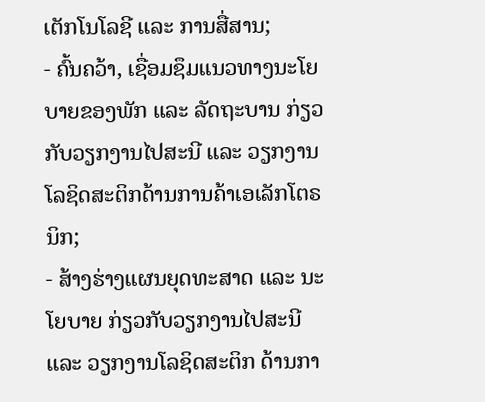ເຕັກໂນໂລຊີ ແລະ ການສື່ສານ;
- ຄົ້ນຄວ້າ, ເຊື່ອມຊຶມແນວທາງນະໂຍບາຍຂອງພັກ ແລະ ລັດຖະບານ ກ່ຽວກັບວຽກງານໄປສະນີ ແລະ ວຽກງານໂລຊິດສະຕິກດ້ານການຄ້າເອເລັກໂຕຣນິກ;
- ສ້າງຮ່າງແຜນຍຸດທະສາດ ແລະ ນະໂຍບາຍ ກ່ຽວກັບວຽກງານໄປສະນີ ແລະ ວຽກງານໂລຊິດສະຕິກ ດ້ານກາ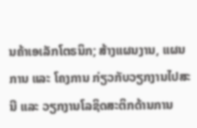ນຄ້າເອເລັກໂຕຣນິກ; ສ້າງແຜນງານ, ແຜນການ ແລະ ໂຄງການ ກ່ຽວກັບວຽກງານໄປສະນີ ແລະ ວຽກງານໂລຊິດສະຕິກດ້ານການ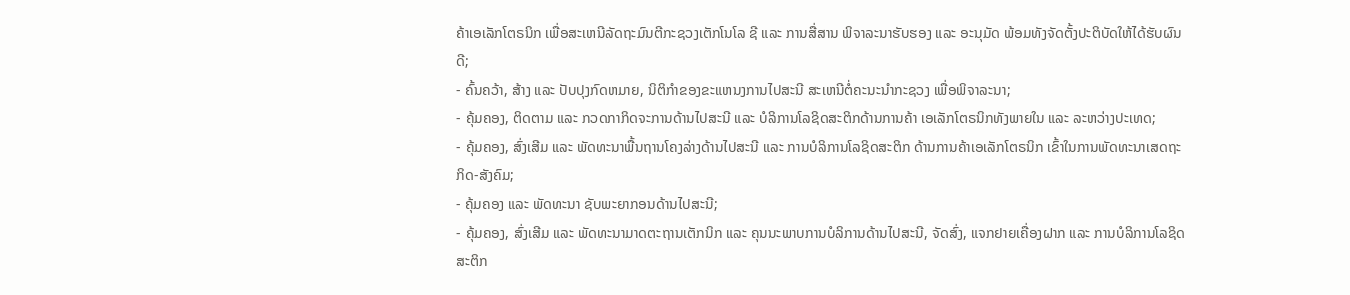ຄ້າເອເລັກໂຕຣນິກ ເພື່ອສະເຫນີລັດຖະມົນຕີກະຊວງເຕັກໂນໂລ ຊີ ແລະ ການສື່ສານ ພິຈາລະນາຮັບຮອງ ແລະ ອະນຸມັດ ພ້ອມທັງຈັດຕັ້ງປະຕິບັດໃຫ້ໄດ້ຮັບຜົນດີ;
- ຄົ້ນຄວ້າ, ສ້າງ ແລະ ປັບປຸງກົດຫມາຍ, ນິຕິກໍາຂອງຂະແຫນງການໄປສະນີ ສະເຫນີຕໍ່ຄະນະນໍາກະຊວງ ເພື່ອພິຈາລະນາ;
- ຄຸ້ມຄອງ, ຕິດຕາມ ແລະ ກວດກາກິດຈະການດ້ານໄປສະນີ ແລະ ບໍລິການໂລຊິດສະຕິກດ້ານການຄ້າ ເອເລັກໂຕຣນິກທັງພາຍໃນ ແລະ ລະຫວ່າງປະເທດ;
- ຄຸ້ມຄອງ, ສົ່ງເສີມ ແລະ ພັດທະນາພື້ນຖານໂຄງລ່າງດ້ານໄປສະນີ ແລະ ການບໍລິການໂລຊິດສະຕິກ ດ້ານການຄ້າເອເລັກໂຕຣນິກ ເຂົ້າໃນການພັດທະນາເສດຖະກິດ-ສັງຄົມ;
- ຄຸ້ມຄອງ ແລະ ພັດທະນາ ຊັບພະຍາກອນດ້ານໄປສະນີ;
- ຄຸ້ມຄອງ, ສົ່ງເສີມ ແລະ ພັດທະນາມາດຕະຖານເຕັກນິກ ແລະ ຄຸນນະພາບການບໍລິການດ້ານໄປສະນີ, ຈັດສົ່ງ, ແຈກຢາຍເຄື່ອງຝາກ ແລະ ການບໍລິການໂລຊິດສະຕິກ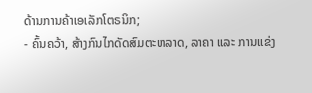ດ້ານການຄ້າເອເລັກໂຕຣນິກ;
- ຄົ້ນຄວ້າ, ສ້າງກົນໄກດັດສົມຕະຫລາດ, ລາຄາ ແລະ ການແຂ່ງ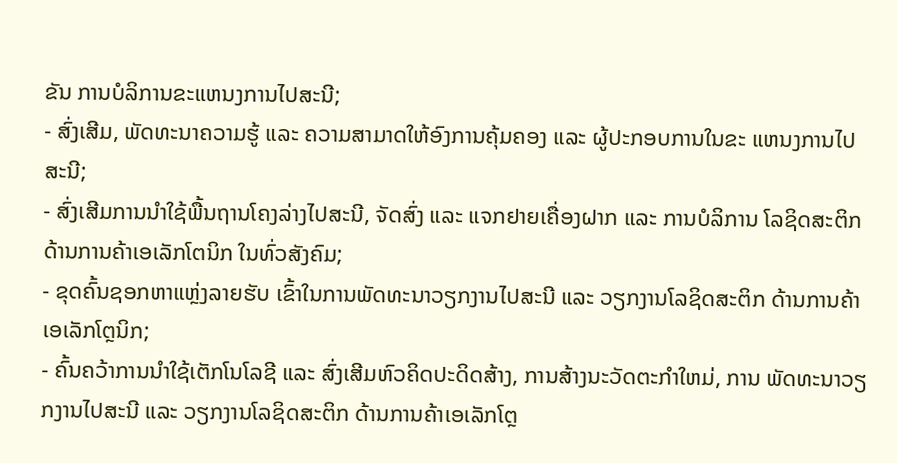ຂັນ ການບໍລິການຂະແຫນງການໄປສະນີ;
- ສົ່ງເສີມ, ພັດທະນາຄວາມຮູ້ ແລະ ຄວາມສາມາດໃຫ້ອົງການຄຸ້ມຄອງ ແລະ ຜູ້ປະກອບການໃນຂະ ແຫນງການໄປສະນີ;
- ສົ່ງເສີມການນໍາໃຊ້ພື້ນຖານໂຄງລ່າງໄປສະນີ, ຈັດສົ່ງ ແລະ ແຈກຢາຍເຄື່ອງຝາກ ແລະ ການບໍລິການ ໂລຊິດສະຕິກດ້ານການຄ້າເອເລັກໂຕນິກ ໃນທົ່ວສັງຄົມ;
- ຂຸດຄົ້ນຊອກຫາແຫຼ່ງລາຍຮັບ ເຂົ້າໃນການພັດທະນາວຽກງານໄປສະນີ ແລະ ວຽກງານໂລຊິດສະຕິກ ດ້ານການຄ້າເອເລັກໂຕຼນິກ;
- ຄົ້ນຄວ້າການນໍາໃຊ້ເຕັກໂນໂລຊີ ແລະ ສົ່ງເສີມຫົວຄິດປະດິດສ້າງ, ການສ້າງນະວັດຕະກໍາໃຫມ່, ການ ພັດທະນາວຽກງານໄປສະນີ ແລະ ວຽກງານໂລຊິດສະຕິກ ດ້ານການຄ້າເອເລັກໂຕຼ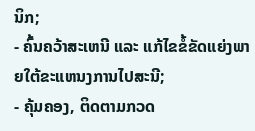ນິກ;
- ຄົ້ນຄວ້າສະເຫນີ ແລະ ແກ້ໄຂຂໍ້ຂັດແຍ່ງພາຍໃຕ້ຂະແຫນງການໄປສະນີ;
- ຄຸ້ມຄອງ, ຕິດຕາມກວດ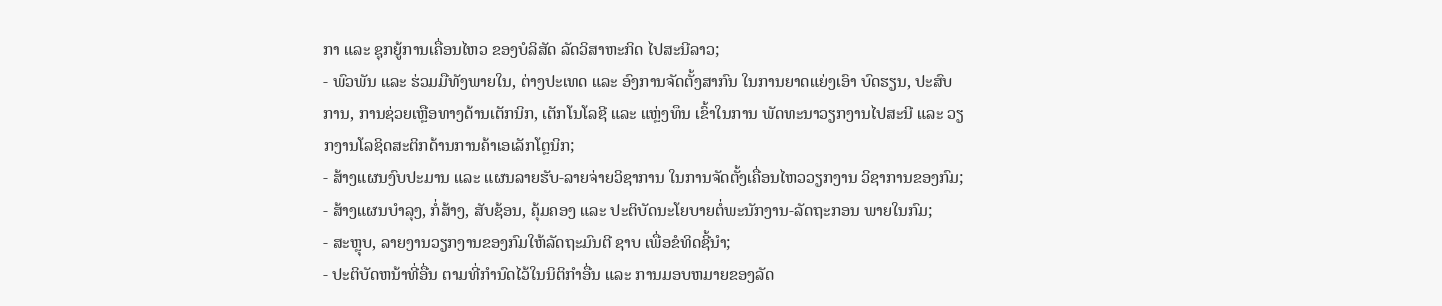ກາ ແລະ ຊຸກຍູ້ການເຄື່ອນໄຫວ ຂອງບໍລິສັດ ລັດວິສາຫະກິດ ໄປສະນີລາວ;
- ພົວພັນ ແລະ ຮ່ວມມືທັງພາຍໃນ, ຕ່າງປະເທດ ແລະ ອົງການຈັດຕັ້ງສາກົນ ໃນການຍາດແຍ່ງເອົາ ບົດຮຽນ, ປະສົບການ, ການຊ່ວຍເຫຼືອທາງດ້ານເຕັກນິກ, ເຕັກໂນໂລຊີ ແລະ ແຫຼ່ງທຶນ ເຂົ້າໃນການ ພັດທະນາວຽກງານໄປສະນີ ແລະ ວຽກງານໂລຊິດສະຕິກດ້ານການຄ້າເອເລັກໂຕຼນິກ;
- ສ້າງແຜນງົບປະມານ ແລະ ແຜນລາຍຮັບ-ລາຍຈ່າຍວິຊາການ ໃນການຈັດຕັ້ງເຄື່ອນໄຫວວຽກງານ ວິຊາການຂອງກົມ;
- ສ້າງແຜນບໍາລຸງ, ກໍ່ສ້າງ, ສັບຊ້ອນ, ຄຸ້ມຄອງ ແລະ ປະຕິບັດນະໂຍບາຍຕໍ່ພະນັກງານ-ລັດຖະກອນ ພາຍໃນກົມ;
- ສະຫຼຸບ, ລາຍງານວຽກງານຂອງກົມໃຫ້ລັດຖະມົນຕີ ຊາບ ເພື່ອຂໍທິດຊີ້ນໍາ;
- ປະຕິບັດຫນ້າທີ່ອື່ນ ຕາມທີ່ກໍານົດໄວ້ໃນນິຕິກໍາອື່ນ ແລະ ການມອບຫມາຍຂອງລັດ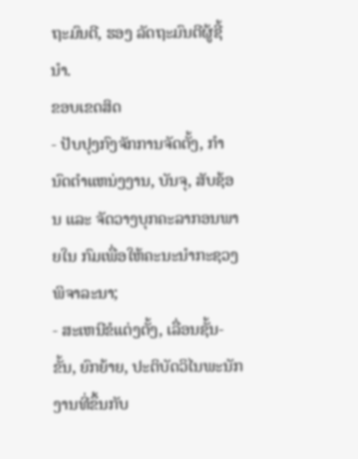ຖະມົນຕີ, ຮອງ ລັດຖະມົນຕີຜູ້ຊີ້ນໍາ.
ຂອບເຂດສິດ
- ປັບປຸງກົງຈັກການຈັດຕັ້ງ, ກໍານົດຕໍາແຫນ່ງງານ, ບັນຈຸ, ສັບຊ້ອນ ແລະ ຈັດວາງບຸກຄະລາກອນພາຍໃນ ກົມເພື່ອໃຫ້ຄະນະນໍາກະຊວງພິຈາລະນາ;
- ສະເຫນີຂໍແຕ່ງຕັ້ງ, ເລື່ອນຊັ້ນ-ຂັ້ນ, ຍົກຍ້າຍ, ປະຕິບັດວິໄນພະນັກງານທີ່ຂຶ້ນກັບ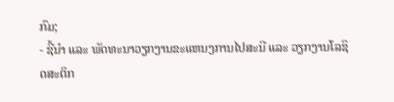ກົມ;
- ຊີ້ນໍາ ແລະ ພັດທະນາວຽກງານຂະແຫນງການໄປສະນີ ແລະ ວຽກງານໂລຊິດສະຕິກ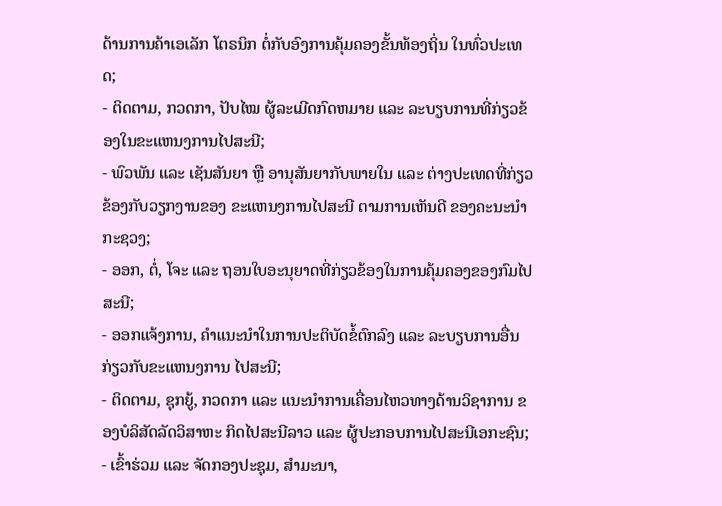ດ້ານການຄ້າເອເລັກ ໂຕຣນິກ ຕໍ່ກັບອົງການຄຸ້ມຄອງຂັ້ນທ້ອງຖິ່ນ ໃນທົ່ວປະເທດ;
- ຕິດຕາມ, ກວດກາ, ປັບໄໝ ຜູ້ລະເມີດກົດຫມາຍ ແລະ ລະບຽບການທີ່ກ່ຽວຂ້ອງໃນຂະແຫນງການໄປສະນີ;
- ພົວພັນ ແລະ ເຊັນສັນຍາ ຫຼື ອານຸສັນຍາກັບພາຍໃນ ແລະ ຕ່າງປະເທດທີ່ກ່ຽວຂ້ອງກັບວຽກງານຂອງ ຂະແຫນງການໄປສະນີ ຕາມການເຫັນດີ ຂອງຄະນະນໍາກະຊວງ;
- ອອກ, ຕໍ່, ໂຈະ ແລະ ຖອນໃບອະນຸຍາດທີ່ກ່ຽວຂ້ອງໃນການຄຸ້ມຄອງຂອງກົມໄປສະນີ;
- ອອກແຈ້ງການ, ຄໍາແນະນໍາໃນການປະຕິບັດຂໍ້ຕົກລົງ ແລະ ລະບຽບການອື່ນກ່ຽວກັບຂະແຫນງການ ໄປສະນີ;
- ຕິດຕາມ, ຊຸກຍູ້, ກວດກາ ແລະ ແນະນໍາການເຄື່ອນໄຫວທາງດ້ານວິຊາການ ຂອງບໍລິສັດລັດວິສາຫະ ກິດໄປສະນີລາວ ແລະ ຜູ້ປະກອບການໄປສະນີເອກະຊົນ;
- ເຂົ້າຮ່ວມ ແລະ ຈັດກອງປະຊຸມ, ສໍາມະນາ,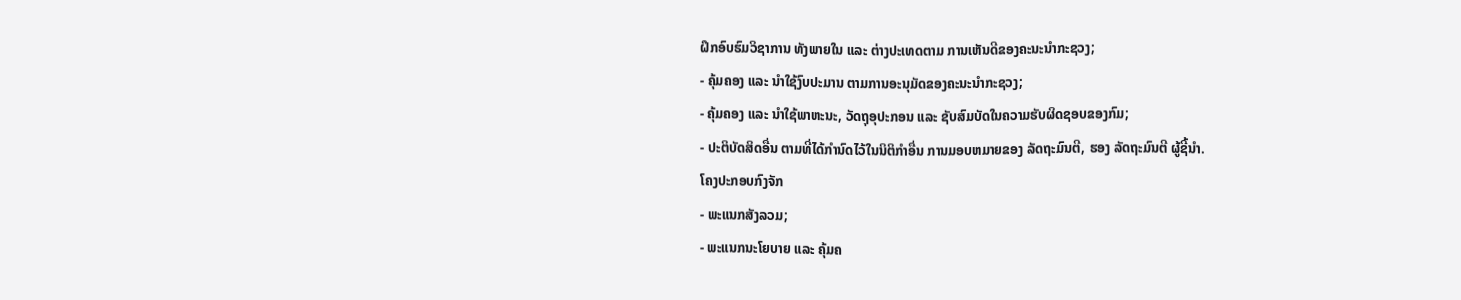ຝຶກອົບຮົມວິຊາການ ທັງພາຍໃນ ແລະ ຕ່າງປະເທດຕາມ ການເຫັນດີຂອງຄະນະນໍາກະຊວງ;
- ຄຸ້ມຄອງ ແລະ ນໍາໃຊ້ງົບປະມານ ຕາມການອະນຸມັດຂອງຄະນະນໍາກະຊວງ;
- ຄຸ້ມຄອງ ແລະ ນໍາໃຊ້ພາຫະນະ, ວັດຖຸອຸປະກອນ ແລະ ຊັບສົມບັດໃນຄວາມຮັບຜິດຊອບຂອງກົມ;
- ປະຕິບັດສິດອື່ນ ຕາມທີ່ໄດ້ກໍານົດໄວ້ໃນນິຕິກໍາອື່ນ ການມອບຫມາຍຂອງ ລັດຖະມົນຕີ, ຮອງ ລັດຖະມົນຕີ ຜູ້ຊີ້ນໍາ.
ໂຄງປະກອບກົງຈັກ
- ພະແນກສັງລວມ;
- ພະແນກນະໂຍບາຍ ແລະ ຄຸ້ມຄ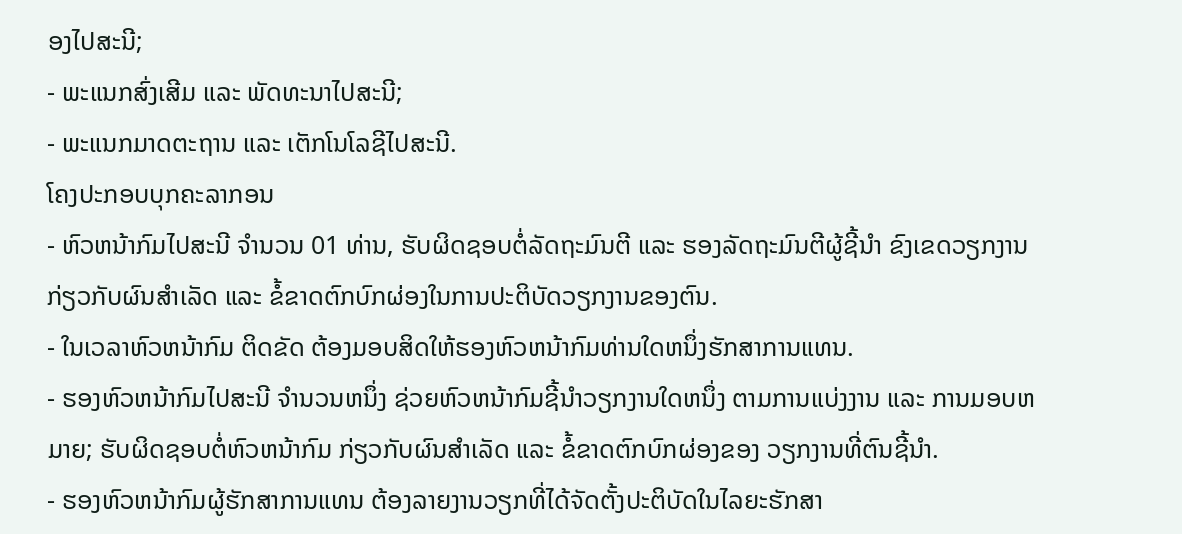ອງໄປສະນີ;
- ພະແນກສົ່ງເສີມ ແລະ ພັດທະນາໄປສະນີ;
- ພະແນກມາດຕະຖານ ແລະ ເຕັກໂນໂລຊີໄປສະນີ.
ໂຄງປະກອບບຸກຄະລາກອນ
- ຫົວຫນ້າກົມໄປສະນີ ຈໍານວນ 01 ທ່ານ, ຮັບຜິດຊອບຕໍ່ລັດຖະມົນຕີ ແລະ ຮອງລັດຖະມົນຕີຜູ້ຊີ້ນໍາ ຂົງເຂດວຽກງານ ກ່ຽວກັບຜົນສໍາເລັດ ແລະ ຂໍ້ຂາດຕົກບົກຜ່ອງໃນການປະຕິບັດວຽກງານຂອງຕົນ.
- ໃນເວລາຫົວຫນ້າກົມ ຕິດຂັດ ຕ້ອງມອບສິດໃຫ້ຮອງຫົວຫນ້າກົມທ່ານໃດຫນຶ່ງຮັກສາການແທນ.
- ຮອງຫົວຫນ້າກົມໄປສະນີ ຈໍານວນຫນຶ່ງ ຊ່ວຍຫົວຫນ້າກົມຊີ້ນໍາວຽກງານໃດຫນຶ່ງ ຕາມການແບ່ງງານ ແລະ ການມອບຫມາຍ; ຮັບຜິດຊອບຕໍ່ຫົວຫນ້າກົມ ກ່ຽວກັບຜົນສໍາເລັດ ແລະ ຂໍ້ຂາດຕົກບົກຜ່ອງຂອງ ວຽກງານທີ່ຕົນຊີ້ນໍາ.
- ຮອງຫົວຫນ້າກົມຜູ້ຮັກສາການແທນ ຕ້ອງລາຍງານວຽກທີ່ໄດ້ຈັດຕັ້ງປະຕິບັດໃນໄລຍະຮັກສາ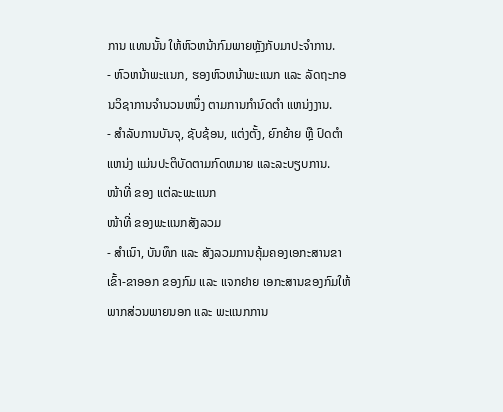ການ ແທນນັ້ນ ໃຫ້ຫົວຫນ້າກົມພາຍຫຼັງກັບມາປະຈໍາການ.
- ຫົວຫນ້າພະແນກ, ຮອງຫົວຫນ້າພະແນກ ແລະ ລັດຖະກອນວິຊາການຈໍານວນຫນຶ່ງ ຕາມການກໍານົດຕໍາ ແຫນ່ງງານ.
- ສໍາລັບການບັນຈຸ, ຊັບຊ້ອນ, ແຕ່ງຕັ້ງ, ຍົກຍ້າຍ ຫຼື ປົດຕໍາແຫນ່ງ ແມ່ນປະຕິບັດຕາມກົດຫມາຍ ແລະລະບຽບການ.
ໜ້າທີ່ ຂອງ ແຕ່ລະພະແນກ
ໜ້າທີ່ ຂອງພະແນກສັງລວມ
- ສໍາເນົາ, ບັນທຶກ ແລະ ສັງລວມການຄຸ້ມຄອງເອກະສານຂາເຂົ້າ-ຂາອອກ ຂອງກົມ ແລະ ແຈກຢາຍ ເອກະສານຂອງກົມໃຫ້ພາກສ່ວນພາຍນອກ ແລະ ພະແນກການ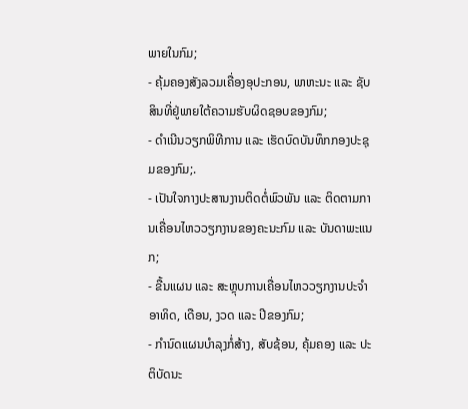ພາຍໃນກົມ;
- ຄຸ້ມຄອງສັງລວມເຄື່ອງອຸປະກອນ, ພາຫະນະ ແລະ ຊັບສິນທີ່ຢູ່ພາຍໃຕ້ຄວາມຮັບຜິດຊອບຂອງກົມ;
- ດໍາເນີນວຽກພິທີການ ແລະ ເຮັດບົດບັນທຶກກອງປະຊຸມຂອງກົມ;.
- ເປັນໃຈກາງປະສານງານຕິດຕໍ່ພົວພັນ ແລະ ຕິດຕາມການເຄື່ອນໄຫວວຽກງານຂອງຄະນະກົມ ແລະ ບັນດາພະແນກ;
- ຂື້ນແຜນ ແລະ ສະຫຼຸບການເຄື່ອນໄຫວວຽກງານປະຈໍາອາທິດ, ເດືອນ, ງວດ ແລະ ປີຂອງກົມ;
- ກໍານົດແຜນບໍາລຸງກໍ່ສ້າງ, ສັບຊ້ອນ, ຄຸ້ມຄອງ ແລະ ປະຕິບັດນະ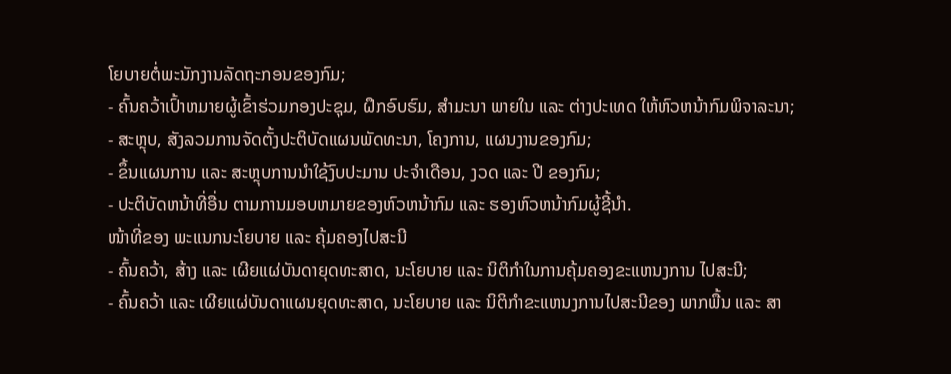ໂຍບາຍຕໍ່ພະນັກງານລັດຖະກອນຂອງກົມ;
- ຄົ້ນຄວ້າເປົ້າຫມາຍຜູ້ເຂົ້າຮ່ວມກອງປະຊຸມ, ຝຶກອົບຮົມ, ສໍາມະນາ ພາຍໃນ ແລະ ຕ່າງປະເທດ ໃຫ້ຫົວຫນ້າກົມພິຈາລະນາ;
- ສະຫຼຸບ, ສັງລວມການຈັດຕັ້ງປະຕິບັດແຜນພັດທະນາ, ໂຄງການ, ແຜນງານຂອງກົມ;
- ຂຶ້ນແຜນການ ແລະ ສະຫຼຸບການນໍາໃຊ້ງົບປະມານ ປະຈໍາເດືອນ, ງວດ ແລະ ປີ ຂອງກົມ;
- ປະຕິບັດຫນ້າທີ່ອື່ນ ຕາມການມອບຫມາຍຂອງຫົວຫນ້າກົມ ແລະ ຮອງຫົວຫນ້າກົມຜູ້ຊີ້ນໍາ.
ໜ້າທີ່ຂອງ ພະແນກນະໂຍບາຍ ແລະ ຄຸ້ມຄອງໄປສະນີ
- ຄົ້ນຄວ້າ, ສ້າງ ແລະ ເຜີຍແຜ່ບັນດາຍຸດທະສາດ, ນະໂຍບາຍ ແລະ ນິຕິກໍາໃນການຄຸ້ມຄອງຂະແຫນງການ ໄປສະນີ;
- ຄົ້ນຄວ້າ ແລະ ເຜີຍແຜ່ບັນດາແຜນຍຸດທະສາດ, ນະໂຍບາຍ ແລະ ນິຕິກໍາຂະແຫນງການໄປສະນີຂອງ ພາກພື້ນ ແລະ ສາ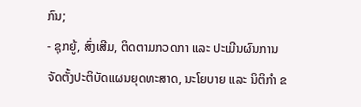ກົນ;
- ຊຸກຍູ້, ສົ່ງເສີມ, ຕິດຕາມກວດກາ ແລະ ປະເມີນຜົນການຈັດຕັ້ງປະຕິບັດແຜນຍຸດທະສາດ, ນະໂຍບາຍ ແລະ ນິຕິກໍາ ຂ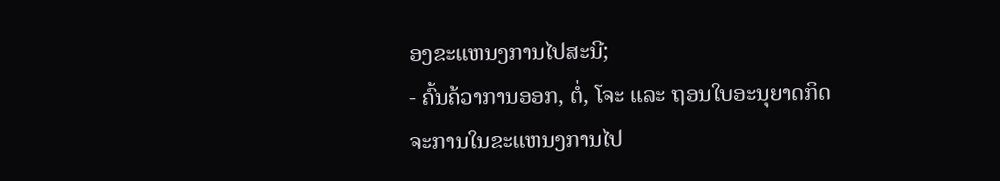ອງຂະແຫນງການໄປສະນີ;
- ຄົ້ນຄ້ວາການອອກ, ຕໍ່, ໂຈະ ແລະ ຖອນໃບອະນຸຍາດກິດຈະການໃນຂະແຫນງການໄປ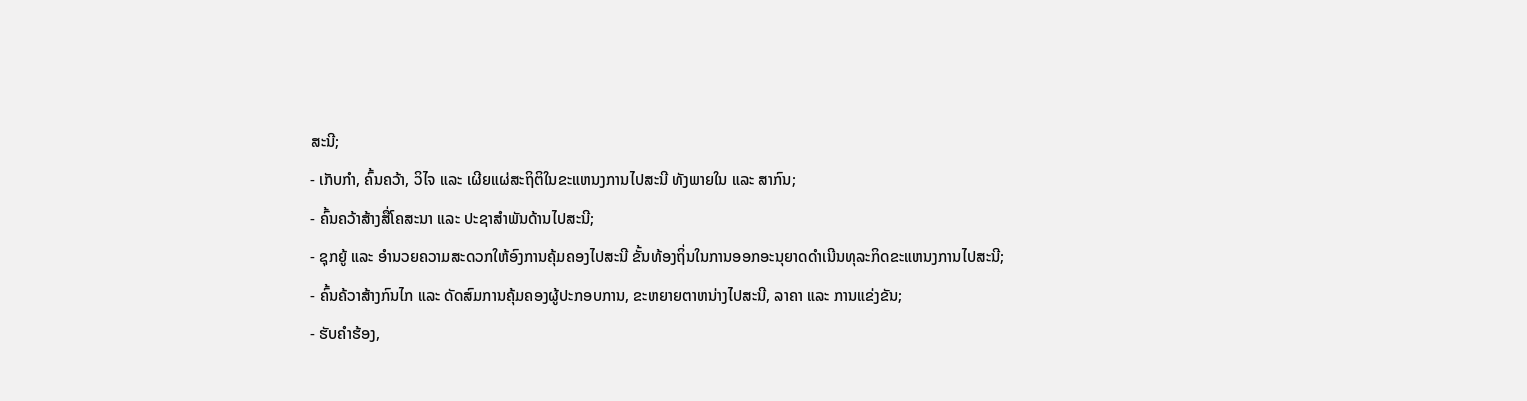ສະນີ;
- ເກັບກໍາ, ຄົ້ນຄວ້າ, ວິໄຈ ແລະ ເຜີຍແຜ່ສະຖິຕິໃນຂະແຫນງການໄປສະນີ ທັງພາຍໃນ ແລະ ສາກົນ;
- ຄົ້ນຄວ້າສ້າງສື່ໂຄສະນາ ແລະ ປະຊາສໍາພັນດ້ານໄປສະນີ;
- ຊຸກຍູ້ ແລະ ອໍານວຍຄວາມສະດວກໃຫ້ອົງການຄຸ້ມຄອງໄປສະນີ ຂັ້ນທ້ອງຖິ່ນໃນການອອກອະນຸຍາດດໍາເນີນທຸລະກິດຂະແຫນງການໄປສະນີ;
- ຄົ້ນຄ້ວາສ້າງກົນໄກ ແລະ ດັດສົມການຄຸ້ມຄອງຜູ້ປະກອບການ, ຂະຫຍາຍຕາຫນ່າງໄປສະນີ, ລາຄາ ແລະ ການແຂ່ງຂັນ;
- ຮັບຄໍາຮ້ອງ,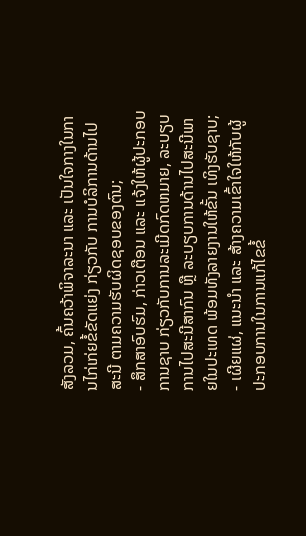ສັງລວມ, ຄົ້ນຄວ້າພິຈາລະນາ ແລະ ເປັນໃຈກາງໃນການໄກ່ເກ່ຍຂໍ້ຂັດແຍ່ງ ກ່ຽວກັບ ການບໍລິການດ້ານໄປສະນີ ຕາມຄວາມຮັບຜິດຊອບຂອງຕົນ;
- ສຶກສາອົບຮົມ, ກ່າວເຕືອນ ແລະ ແຈ້ງໃຫ້ຜູ້ປະກອບການຊາບ ກ່ຽວກັບການລະເມີດກົດຫມາຍ, ລະບຽບການໄປສະນີສາກົນ ຫຼື ລະບຽບການດ້ານໄປສະນີພາຍໃນປະເທດ ພ້ອມທັງລາຍງານໃຫ້ຂັ້ນ ເທິງຮັບຊາບ;
- ເຜີຍແຜ່, ແນະນໍາ ແລະ ສ້າງຄວາມເຂົ້າໃຈໃຫ້ກັບຜູ້ປະກອບການໃນການແກ້ໄຂຂໍ້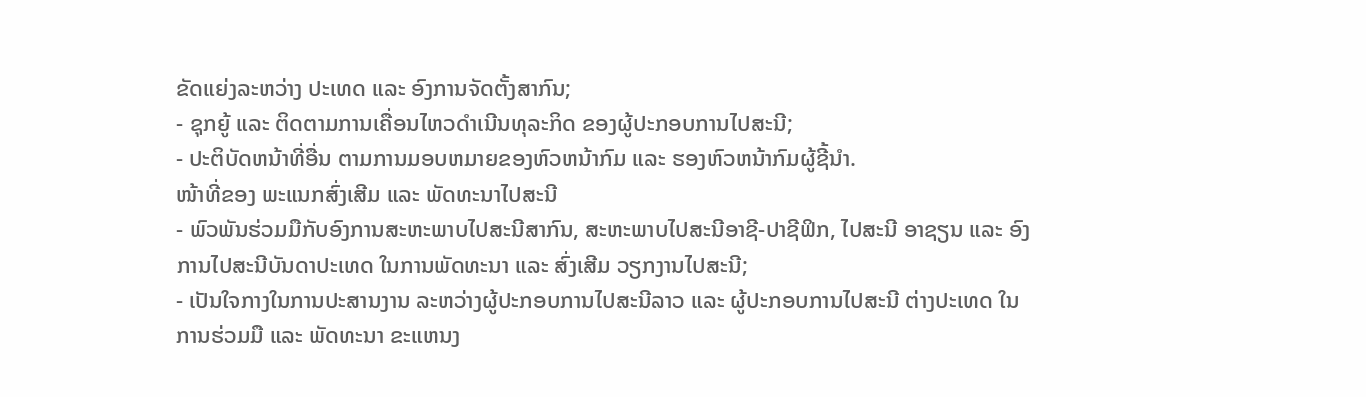ຂັດແຍ່ງລະຫວ່າງ ປະເທດ ແລະ ອົງການຈັດຕັ້ງສາກົນ;
- ຊຸກຍູ້ ແລະ ຕິດຕາມການເຄື່ອນໄຫວດໍາເນີນທຸລະກິດ ຂອງຜູ້ປະກອບການໄປສະນີ;
- ປະຕິບັດຫນ້າທີ່ອື່ນ ຕາມການມອບຫມາຍຂອງຫົວຫນ້າກົມ ແລະ ຮອງຫົວຫນ້າກົມຜູ້ຊີ້ນໍາ.
ໜ້າທີ່ຂອງ ພະແນກສົ່ງເສີມ ແລະ ພັດທະນາໄປສະນີ
- ພົວພັນຮ່ວມມືກັບອົງການສະຫະພາບໄປສະນີສາກົນ, ສະຫະພາບໄປສະນີອາຊີ-ປາຊີຟິກ, ໄປສະນີ ອາຊຽນ ແລະ ອົງການໄປສະນີບັນດາປະເທດ ໃນການພັດທະນາ ແລະ ສົ່ງເສີມ ວຽກງານໄປສະນີ;
- ເປັນໃຈກາງໃນການປະສານງານ ລະຫວ່າງຜູ້ປະກອບການໄປສະນີລາວ ແລະ ຜູ້ປະກອບການໄປສະນີ ຕ່າງປະເທດ ໃນການຮ່ວມມື ແລະ ພັດທະນາ ຂະແຫນງ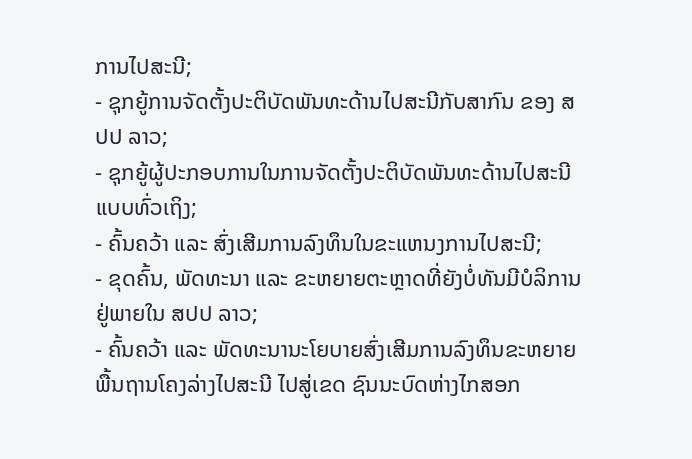ການໄປສະນີ;
- ຊຸກຍູ້ການຈັດຕັ້ງປະຕິບັດພັນທະດ້ານໄປສະນີກັບສາກົນ ຂອງ ສປປ ລາວ;
- ຊຸກຍູ້ຜູ້ປະກອບການໃນການຈັດຕັ້ງປະຕິບັດພັນທະດ້ານໄປສະນີແບບທົ່ວເຖິງ;
- ຄົ້ນຄວ້າ ແລະ ສົ່ງເສີມການລົງທຶນໃນຂະແຫນງການໄປສະນີ;
- ຂຸດຄົ້ນ, ພັດທະນາ ແລະ ຂະຫຍາຍຕະຫຼາດທີ່ຍັງບໍ່ທັນມີບໍລິການ ຢູ່ພາຍໃນ ສປປ ລາວ;
- ຄົ້ນຄວ້າ ແລະ ພັດທະນານະໂຍບາຍສົ່ງເສີມການລົງທຶນຂະຫຍາຍພື້ນຖານໂຄງລ່າງໄປສະນີ ໄປສູ່ເຂດ ຊົນນະບົດຫ່າງໄກສອກ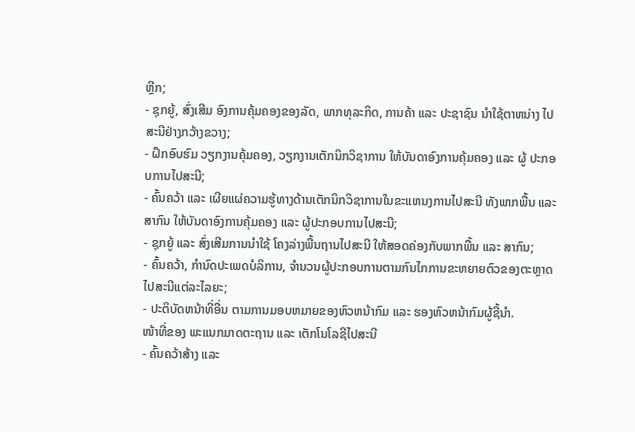ຫຼີກ;
- ຊຸກຍູ້, ສົ່ງເສີມ ອົງການຄຸ້ມຄອງຂອງລັດ, ພາກທຸລະກິດ, ການຄ້າ ແລະ ປະຊາຊົນ ນໍາໃຊ້ຕາຫນ່າງ ໄປສະນີຢ່າງກວ້າງຂວາງ;
- ຝຶກອົບຮົມ ວຽກງານຄຸ້ມຄອງ, ວຽກງານເຕັກນິກວິຊາການ ໃຫ້ບັນດາອົງການຄຸ້ມຄອງ ແລະ ຜູ້ ປະກອບການໄປສະນີ;
- ຄົ້ນຄວ້າ ແລະ ເຜີຍແຜ່ຄວາມຮູ້ທາງດ້ານເຕັກນິກວິຊາການໃນຂະແຫນງການໄປສະນີ ທັງພາກພື້ນ ແລະ ສາກົນ ໃຫ້ບັນດາອົງການຄຸ້ມຄອງ ແລະ ຜູ້ປະກອບການໄປສະນີ;
- ຊຸກຍູ້ ແລະ ສົ່ງເສີມການນໍາໃຊ້ ໂຄງລ່າງພື້ນຖານໄປສະນີ ໃຫ້ສອດຄ່ອງກັບພາກພື້ນ ແລະ ສາກົນ;
- ຄົ້ນຄວ້າ, ກໍານົດປະເພດບໍລິການ, ຈໍານວນຜູ້ປະກອບການຕາມກົນໄກການຂະຫຍາຍຕົວຂອງຕະຫຼາດ ໄປສະນີແຕ່ລະໄລຍະ;
- ປະຕິບັດຫນ້າທີ່ອື່ນ ຕາມການມອບຫມາຍຂອງຫົວຫນ້າກົມ ແລະ ຮອງຫົວຫນ້າກົມຜູ້ຊີ້ນໍາ.
ໜ້າທີ່ຂອງ ພະແນກມາດຕະຖານ ແລະ ເຕັກໂນໂລຊີໄປສະນີ
- ຄົ້ນຄວ້າສ້າງ ແລະ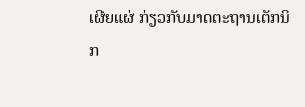ເຜີຍແຜ່ ກ່ຽວກັບມາດຕະຖານເຕັກນິກ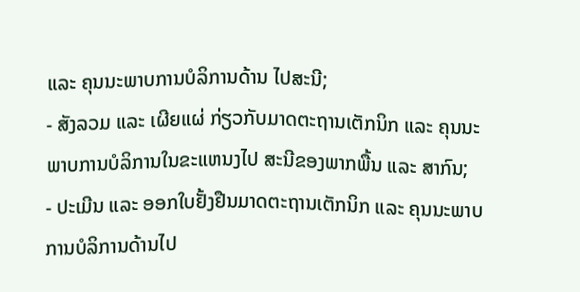ແລະ ຄຸນນະພາບການບໍລິການດ້ານ ໄປສະນີ;
- ສັງລວມ ແລະ ເຜີຍແຜ່ ກ່ຽວກັບມາດຕະຖານເຕັກນິກ ແລະ ຄຸນນະພາບການບໍລິການໃນຂະແຫນງໄປ ສະນີຂອງພາກພື້ນ ແລະ ສາກົນ;
- ປະເມີນ ແລະ ອອກໃບຢັ້ງຢືນມາດຕະຖານເຕັກນິກ ແລະ ຄຸນນະພາບການບໍລິການດ້ານໄປ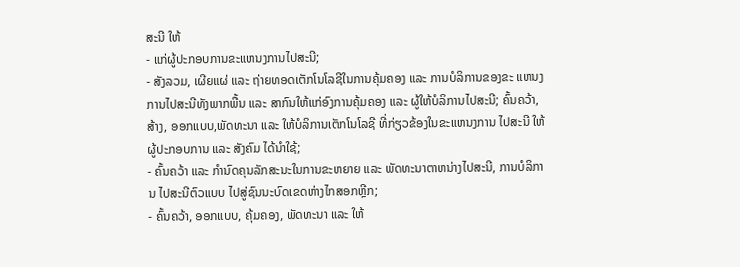ສະນີ ໃຫ້
- ແກ່ຜູ້ປະກອບການຂະແຫນງການໄປສະນີ;
- ສັງລວມ, ເຜີຍແຜ່ ແລະ ຖ່າຍທອດເຕັກໂນໂລຊີໃນການຄຸ້ມຄອງ ແລະ ການບໍລິການຂອງຂະ ແຫນງການໄປສະນີທັງພາກພື້ນ ແລະ ສາກົນໃຫ້ແກ່ອົງການຄຸ້ມຄອງ ແລະ ຜູ້ໃຫ້ບໍລິການໄປສະນີ; ຄົ້ນຄວ້າ, ສ້າງ, ອອກແບບ,ພັດທະນາ ແລະ ໃຫ້ບໍລິການເຕັກໂນໂລຊີ ທີ່ກ່ຽວຂ້ອງໃນຂະແຫນງການ ໄປສະນີ ໃຫ້ຜູ້ປະກອບການ ແລະ ສັງຄົມ ໄດ້ນໍາໃຊ້;
- ຄົ້ນຄວ້າ ແລະ ກໍານົດຄຸນລັກສະນະໃນການຂະຫຍາຍ ແລະ ພັດທະນາຕາຫນ່າງໄປສະນີ, ການບໍລິການ ໄປສະນີຕົວແບບ ໄປສູ່ຊົນນະບົດເຂດຫ່າງໄກສອກຫຼີກ;
- ຄົ້ນຄວ້າ, ອອກແບບ, ຄຸ້ມຄອງ, ພັດທະນາ ແລະ ໃຫ້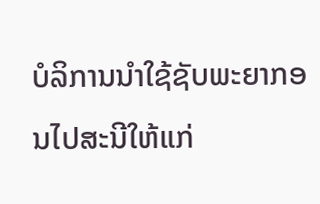ບໍລິການນໍາໃຊ້ຊັບພະຍາກອນໄປສະນີໃຫ້ແກ່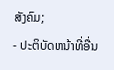ສັງຄົມ;
- ປະຕິບັດຫນ້າທີ່ອື່ນ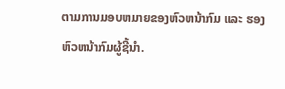ຕາມການມອບຫມາຍຂອງຫົວຫນ້າກົມ ແລະ ຮອງຫົວຫນ້າກົມຜູ້ຊີ້ນໍາ.